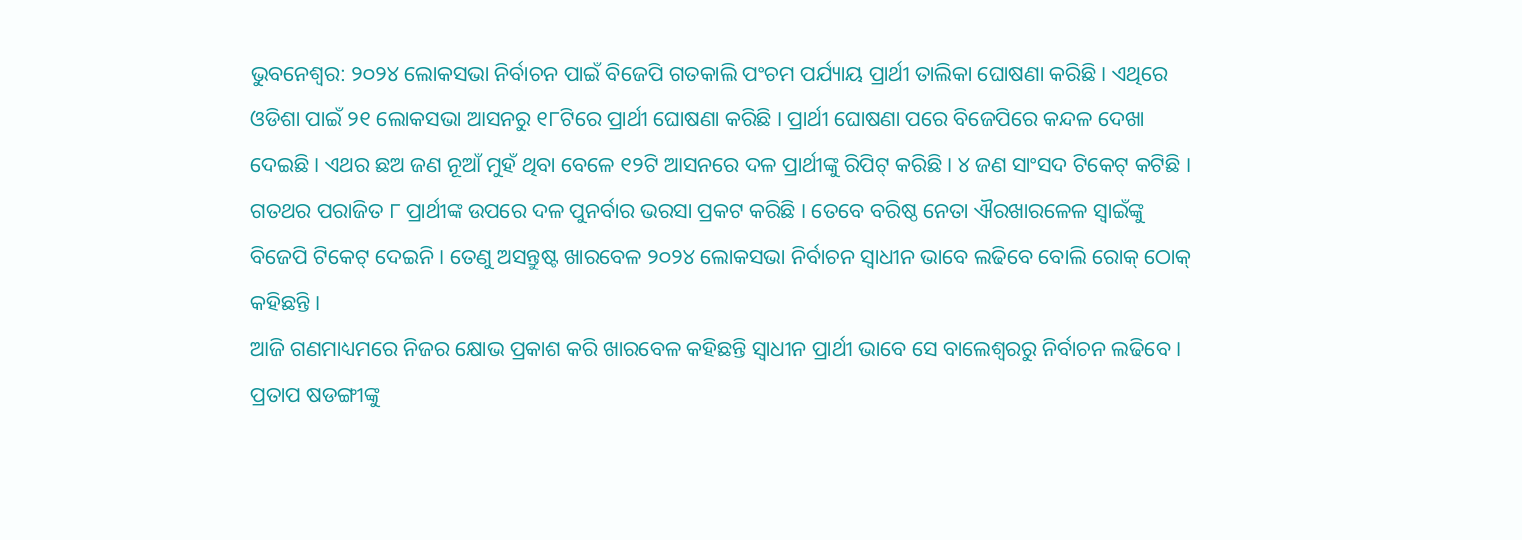ଭୁବନେଶ୍ୱର: ୨୦୨୪ ଲୋକସଭା ନିର୍ବାଚନ ପାଇଁ ବିଜେପି ଗତକାଲି ପଂଚମ ପର୍ଯ୍ୟାୟ ପ୍ରାର୍ଥୀ ତାଲିକା ଘୋଷଣା କରିଛି । ଏଥିରେ ଓଡିଶା ପାଇଁ ୨୧ ଲୋକସଭା ଆସନରୁ ୧୮ଟିରେ ପ୍ରାର୍ଥୀ ଘୋଷଣା କରିଛି । ପ୍ରାର୍ଥୀ ଘୋଷଣା ପରେ ବିଜେପିରେ କନ୍ଦଳ ଦେଖା ଦେଇଛି । ଏଥର ଛଅ ଜଣ ନୂଆଁ ମୁହଁ ଥିବା ବେଳେ ୧୨ଟି ଆସନରେ ଦଳ ପ୍ରାର୍ଥୀଙ୍କୁ ରିପିଟ୍ କରିଛି । ୪ ଜଣ ସାଂସଦ ଟିକେଟ୍ କଟିଛି । ଗତଥର ପରାଜିତ ୮ ପ୍ରାର୍ଥୀଙ୍କ ଉପରେ ଦଳ ପୁନର୍ବାର ଭରସା ପ୍ରକଟ କରିଛି । ତେବେ ବରିଷ୍ଠ ନେତା ଐରଖାରଳେଳ ସ୍ୱାଇଁଙ୍କୁ ବିଜେପି ଟିକେଟ୍ ଦେଇନି । ତେଣୁ ଅସନ୍ତୁଷ୍ଟ ଖାରବେଳ ୨୦୨୪ ଲୋକସଭା ନିର୍ବାଚନ ସ୍ୱାଧୀନ ଭାବେ ଲଢିବେ ବୋଲି ରୋକ୍ ଠୋକ୍ କହିଛନ୍ତି ।
ଆଜି ଗଣମାଧ୍ୟମରେ ନିଜର କ୍ଷୋଭ ପ୍ରକାଶ କରି ଖାରବେଳ କହିଛନ୍ତି ସ୍ୱାଧୀନ ପ୍ରାର୍ଥୀ ଭାବେ ସେ ବାଲେଶ୍ୱରରୁ ନିର୍ବାଚନ ଲଢିବେ । ପ୍ରତାପ ଷଡଙ୍ଗୀଙ୍କୁ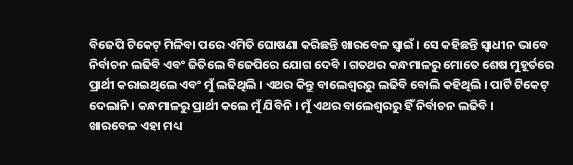ବିଜେପି ଟିକେଟ୍ ମିଳିବା ପରେ ଏମିତି ଘୋଷଣା କରିଛନ୍ତି ଖାରବେଳ ସ୍ୱାଇଁ । ସେ କହିଛନ୍ତି ସ୍ୱାଧୀନ ଭାବେ ନିର୍ବାଚନ ଲଢିବି ଏବଂ ଜିତିଲେ ବିଜେପିରେ ଯୋଗ ଦେବି । ଗତଥର କନ୍ଧମାଳରୁ ମୋତେ ଶେଷ ମୁହୂର୍ତରେ ପ୍ରାର୍ଥୀ କରାଇଥିଲେ ଏବଂ ମୁଁ ଲଢିଥିଲି । ଏଥର କିନ୍ତୁ ବାଲେଶ୍ୱରରୁ ଲଢିବି ବୋଲି କହିଥିଲି । ପାର୍ଟି ଟିକେଟ୍ ଦେଲାନି । କନ୍ଧମାଳରୁ ପ୍ରାର୍ଥୀ କଲେ ମୁଁ ଯିବିନି । ମୁଁ ଏଥର ବାଲେଶ୍ୱରରୁ ହିଁ ନିର୍ବାଚନ ଲଢିବି ।
ଖାରବେଳ ଏହା ମଧ୍ୟ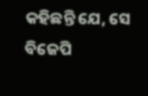କହିଛନ୍ତି ଯେ, ସେ ବିଜେପି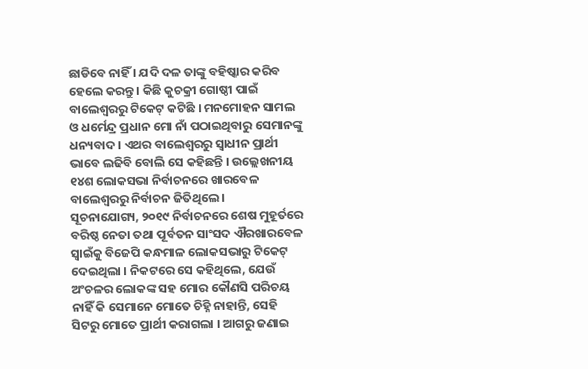ଛାଡିବେ ନାହିଁ । ଯଦି ଦଳ ତାଙ୍କୁ ବହିଷ୍କାର କରିବ ହେଲେ କରନ୍ତୁ । କିଛି କୁଚକ୍ରୀ ଗୋଷ୍ଠୀ ପାଇଁ ବାଲେଶ୍ୱରରୁ ଟିକେଟ୍ କଟିଛି । ମନମୋହନ ସାମଲ ଓ ଧର୍ମେନ୍ଦ୍ର ପ୍ରଧାନ ମୋ ନାଁ ପଠାଇଥିବାରୁ ସେମାନଙ୍କୁ ଧନ୍ୟବାଦ । ଏଥର ବାଲେଶ୍ୱରରୁ ସ୍ୱାଧୀନ ପ୍ରାର୍ଥୀ ଭାବେ ଲଢିବି ବୋଲି ସେ କହିଛନ୍ତି । ଉଲ୍ଲେଖନୀୟ ୧୪ଶ ଲୋକସଭା ନିର୍ବାଚନରେ ଖାରବେଳ ବାଲେଶ୍ୱରରୁ ନିର୍ବାଚନ ଜିତିଥିଲେ ।
ସୂଚନାଯୋଗ୍ୟ, ୨୦୧୯ ନିର୍ବାଚନରେ ଶେଷ ମୁହୂର୍ତରେ ବରିଷ୍ଠ ନେତା ତଥା ପୂର୍ବତନ ସାଂସଦ ଐରଖାରବେଳ ସ୍ୱାଇଁକୁ ବିଜେପି କନ୍ଧମାଳ ଲୋକସଭାରୁ ଟିକେଟ୍ ଦେଇଥିଲା । ନିକଟରେ ସେ କହିଥିଲେ, ଯେଉଁ ଅଂଚଳର ଲୋକଙ୍କ ସହ ମୋର କୌଣସି ପରିଚୟ ନାହିଁ କି ସେମାନେ ମୋତେ ଚିହ୍ନି ନାହାନ୍ତି, ସେହି ସିଟରୁ ମୋତେ ପ୍ରାର୍ଥୀ କରାଗଲା । ଆଗରୁ ଜଣାଇ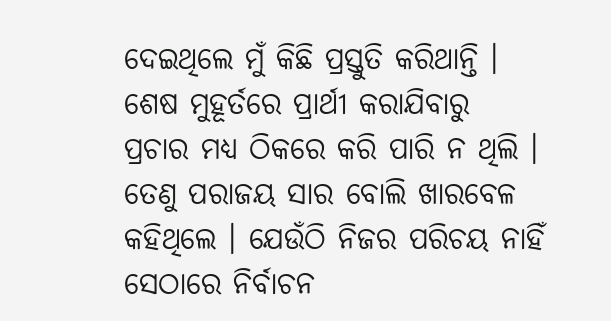ଦେଇଥିଲେ ମୁଁ କିଛି ପ୍ରସ୍ତୁତି କରିଥାନ୍ତି । ଶେଷ ମୁହୂର୍ତରେ ପ୍ରାର୍ଥୀ କରାଯିବାରୁ ପ୍ରଚାର ମଧ୍ୟ ଠିକରେ କରି ପାରି ନ ଥିଲି । ତେଣୁ ପରାଜୟ ସାର ବୋଲି ଖାରବେଳ କହିଥିଲେ । ଯେଉଁଠି ନିଜର ପରିଚୟ ନାହିଁ ସେଠାରେ ନିର୍ବାଚନ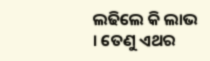ଲଢିଲେ କି ଲାଭ । ତେଣୁ ଏଥର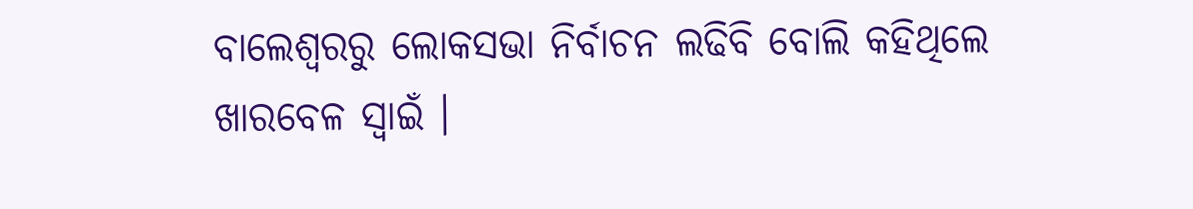ବାଲେଶ୍ୱରରୁ ଲୋକସଭା ନିର୍ବାଚନ ଲଢିବି ବୋଲି କହିଥିଲେ ଖାରବେଳ ସ୍ୱାଇଁ ।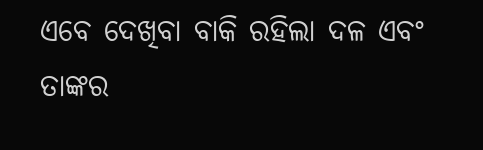ଏବେ ଦେଖିବା ବାକି ରହିଲା ଦଳ ଏବଂ ତାଙ୍କର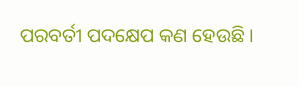ପରବର୍ତୀ ପଦକ୍ଷେପ କଣ ହେଉଛି ।